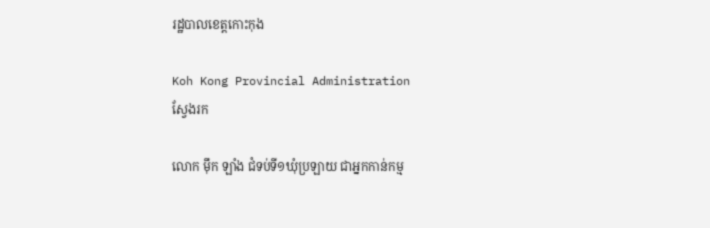រដ្ឋបាលខេត្តកោះកុង

Koh Kong Provincial Administration
ស្វែងរក

លោក ម៉ឹក ឡាំង ជំទប់ទី១ឃុំប្រឡាយ ជាអ្នកកាន់កម្ម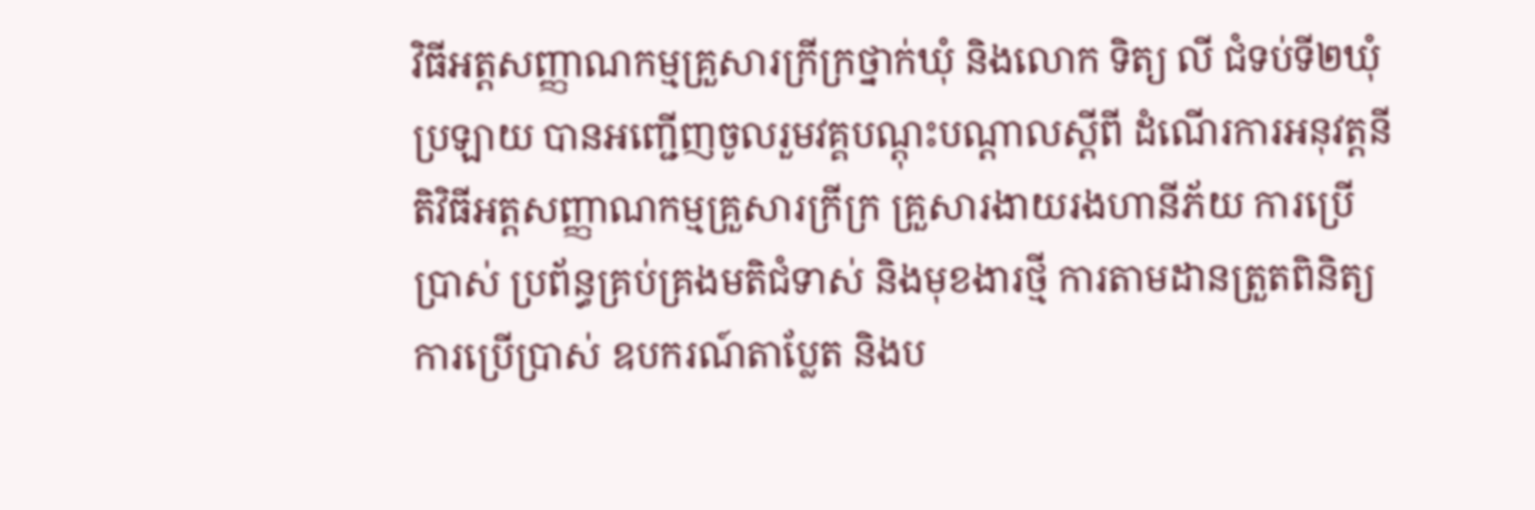វិធីអត្តសញ្ញាណកម្មគ្រួសារក្រីក្រថ្នាក់ឃុំ និងលោក ទិត្យ លី ជំទប់ទី២ឃុំប្រឡាយ បានអញ្ជើញចូលរួមវគ្គបណ្តុះបណ្តាលស្តីពី ដំណើរការអនុវត្តនីតិវិធីអត្តសញ្ញាណកម្មគ្រួសារក្រីក្រ គ្រួសារងាយរងហានីភ័យ ការប្រើប្រាស់ ប្រព័ន្ធគ្រប់គ្រងមតិជំទាស់ និងមុខងារថ្មី ការតាមដានត្រួតពិនិត្យ ការប្រើប្រាស់ ឧបករណ៍តាប្លែត និងប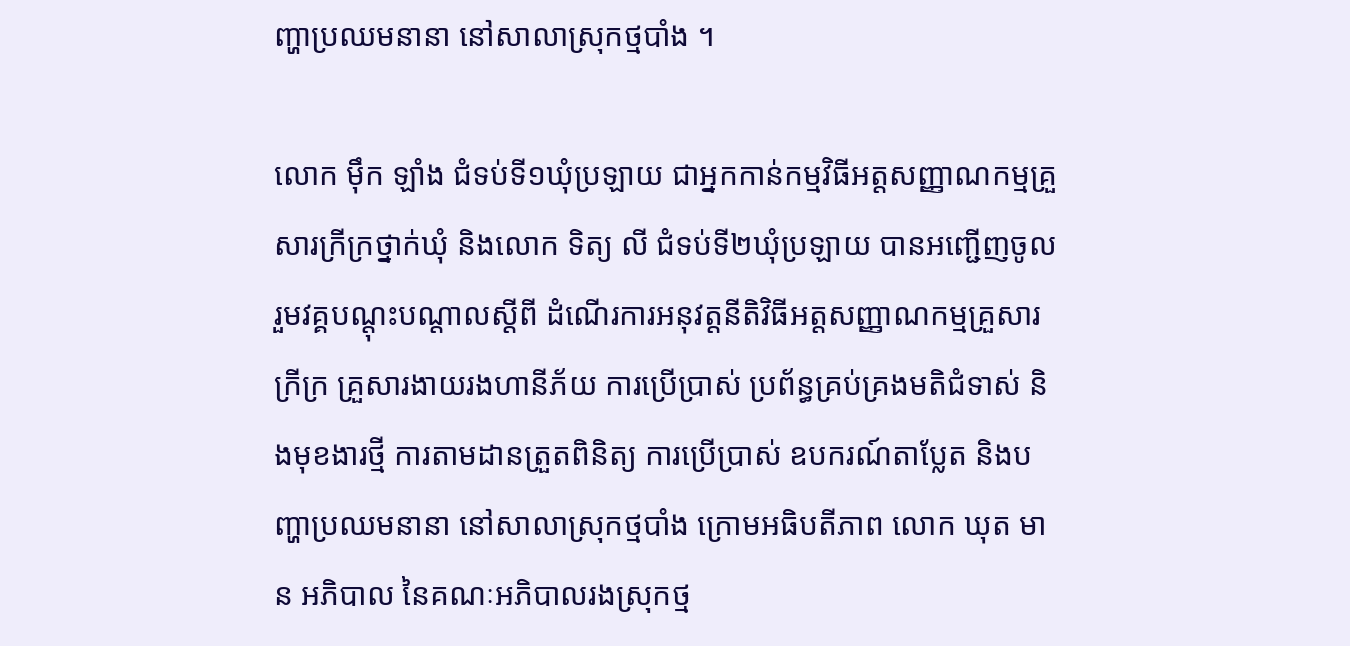ញ្ហាប្រឈមនានា នៅសាលាស្រុកថ្មបាំង ។

លោក ម៉ឹក ឡាំង ជំទប់ទី១ឃុំប្រឡាយ ជាអ្នកកាន់កម្មវិធីអត្តសញ្ញាណកម្មគ្រួសារក្រីក្រថ្នាក់ឃុំ និងលោក ទិត្យ លី ជំទប់ទី២ឃុំប្រឡាយ បានអញ្ជើញចូលរួមវគ្គបណ្តុះបណ្តាលស្តីពី ដំណើរការអនុវត្តនីតិវិធីអត្តសញ្ញាណកម្មគ្រួសារក្រីក្រ គ្រួសារងាយរងហានីភ័យ ការប្រើប្រាស់ ប្រព័ន្ធគ្រប់គ្រងមតិជំទាស់ និងមុខងារថ្មី ការតាមដានត្រួតពិនិត្យ ការប្រើប្រាស់ ឧបករណ៍តាប្លែត និងបញ្ហាប្រឈមនានា នៅសាលាស្រុកថ្មបាំង ក្រោមអធិបតីភាព លោក ឃុត មាន អភិបាល នៃគណៈអភិបាលរងស្រុកថ្ម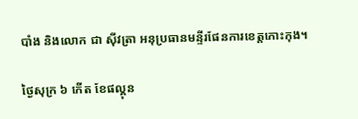បាំង និងលោក ជា ស៊ីវត្រា អនុប្រធានមន្ទីរផែនការខេត្តកោះកុង។

ថ្ងៃសុក្រ ៦ កើត ខែផល្គុន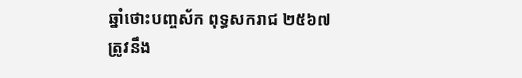ឆ្នាំថោះបញ្ចស័ក ពុទ្ធសករាជ ២៥៦៧ ត្រូវនឹង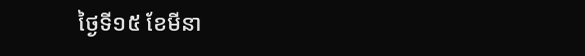ថ្ងៃទី១៥ ខែមីនា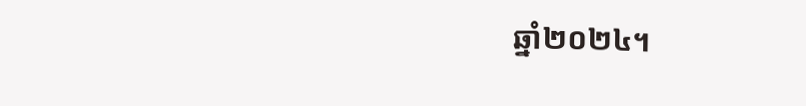ឆ្នាំ២០២៤។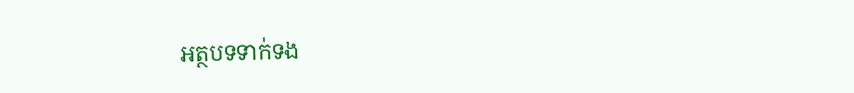អត្ថបទទាក់ទង